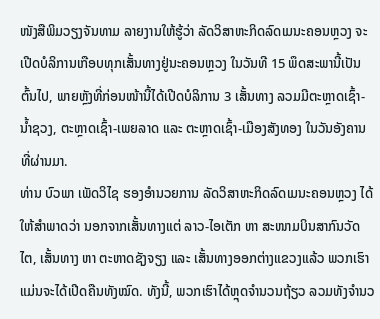ໜັງສືພິມວຽງຈັນທາມ ລາຍງານໃຫ້ຮູ້ວ່າ ລັດວິສາຫະກິດລົດເມນະຄອນຫຼວງ ຈະເປີດບໍລິການເກືອບທຸກເສັ້ນທາງຢູ່ນະຄອນຫຼວງ ໃນວັນທີ 15 ພຶດສະພານີ້ເປັນຕົ້ນໄປ, ພາຍຫຼັງທີ່ກ່ອນໜ້ານີ້ໄດ້ເປີດບໍລິການ 3 ເສັ້ນທາງ ລວມມີຕະຫຼາດເຊົ້າ-ນໍ້າຊວງ, ຕະຫຼາດເຊົ້າ-ເພຍລາດ ແລະ ຕະຫຼາດເຊົ້າ-ເມືອງສັງທອງ ໃນວັນອັງຄານ ທີ່ຜ່ານມາ.
ທ່ານ ບົວພາ ເພັດວິໄຊ ຮອງອຳນວຍການ ລັດວິສາຫະກິດລົດເມນະຄອນຫຼວງ ໄດ້ໃຫ້ສຳພາດວ່າ ນອກຈາກເສັ້ນທາງແຕ່ ລາວ-ໄອເຕັກ ຫາ ສະໜາມບິນສາກົນວັດໄຕ, ເສັ້ນທາງ ຫາ ຕະຫາດຊັງຈຽງ ແລະ ເສັ້ນທາງອອກຕ່າງແຂວງແລ້ວ ພວກເຮົາແມ່ນຈະໄດ້ເປີດຄືນທັງໝົດ. ທັງນີ້, ພວກເຮົາໄດ້ຫຼຸດຈຳນວນຖ້ຽວ ລວມທັງຈໍານວ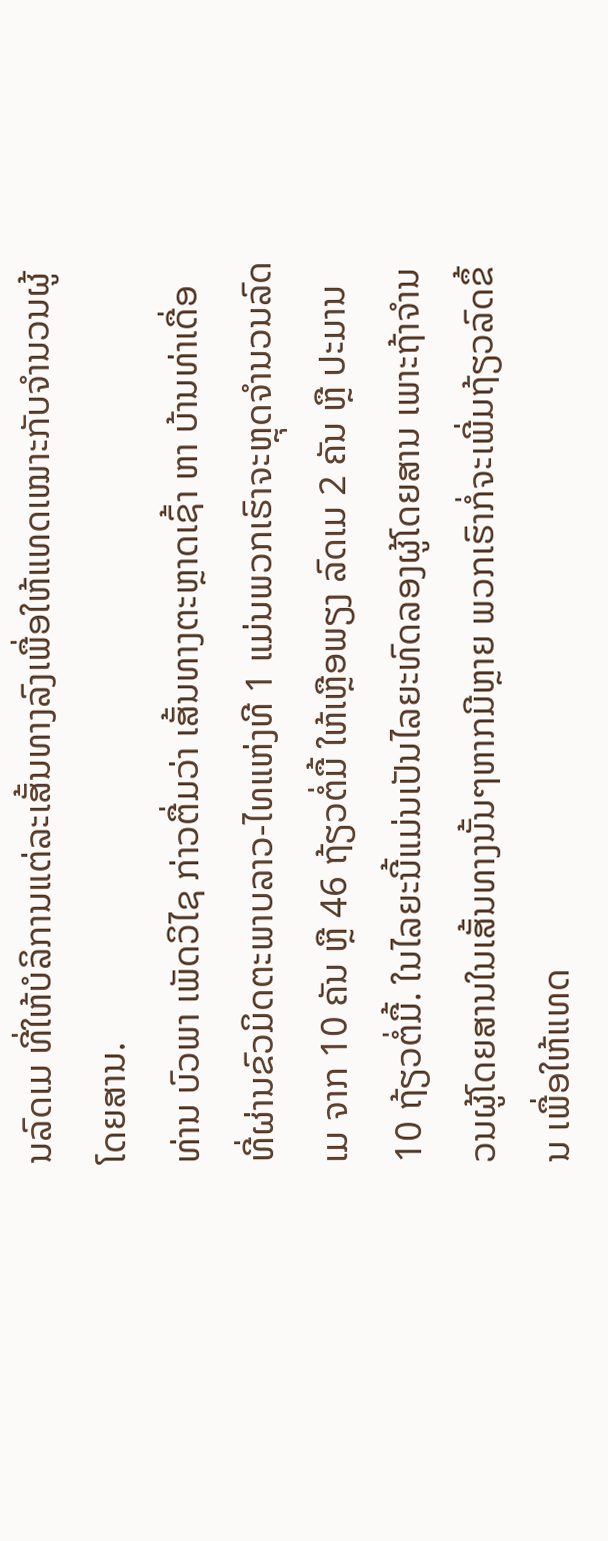ນລົດເມ ທີ່ໃຫ້ບໍລິການແຕ່ລະເສັ້ນທາງລົງເພື່ອໃຫ້ແທດເໝາະກັບຈຳນວນຜູ້ໂດຍສານ.
ທ່ານ ບົວພາ ເພັດວິໄຊ ກ່າວຕື່ມວ່າ ເສັ້ນທາງຕະຫຼາດເຊົ້າ ຫາ ບ້ານທ່າເດື່ອ ທີ່ຜ່ານຂົວມິດຕະພາບລາວ-ໄທແຫ່ງທີ 1 ແມ່ນພວກເຮົາຈະຫຼຸດຈຳນວນລົດເມ ຈາກ 10 ຄັນ ຫຼື 46 ຖ້ຽວຕໍ່ມື້ ໃຫ້ເຫຼືອພຽງ ລົດເມ 2 ຄັນ ຫຼື ປະມານ 10 ຖ້ຽວຕໍ່ມື້. ໃນໄລຍະນີ້ແມ່ນເປັນໄລຍະທົດລອງຜູ້ໂດຍສານ ເພາະຖ້າຈຳນວນຜູ້ໂດຍສານໃນເສັ້ນທາງນັ້ນໆຫາກມີຫຼາຍ ພວກເຮົາກໍ່ຈະເພີ່ມຖ້ຽວລົດຂຶ້ນ ເພື່ອໃຫ້ແທດ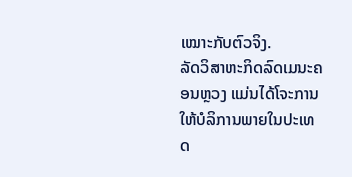ເໝາະກັບຕົວຈິງ.
ລັດວິສາຫະກິດລົດເມນະຄອນຫຼວງ ແມ່ນໄດ້ໂຈະການໃຫ້ບໍລິການພາຍໃນປະເທດ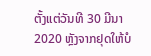ຕັ້ງແຕ່ວັນທີ 30 ມີນາ 2020 ຫຼັງຈາກຢຸດໃຫ້ບໍ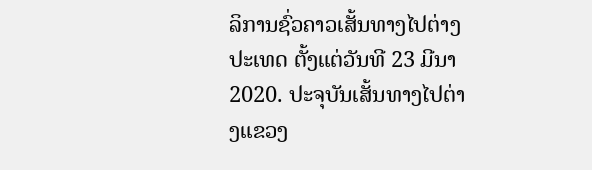ລິການຊົ່ວຄາວເສັ້ນທາງໄປຕ່າງປະເທດ ຕັ້ງແຕ່ວັນທີ 23 ມີນາ 2020. ປະຈຸບັນເສັ້ນທາງໄປຕ່າງແຂວງ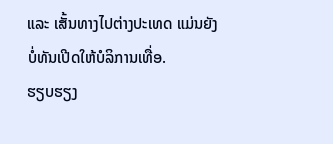ແລະ ເສັ້ນທາງໄປຕ່າງປະເທດ ແມ່ນຍັງບໍ່ທັນເປີດໃຫ້ບໍລິການເທື່ອ.
ຮຽບຮຽງ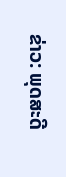ຂ່າວ: ພຸດສະດີ